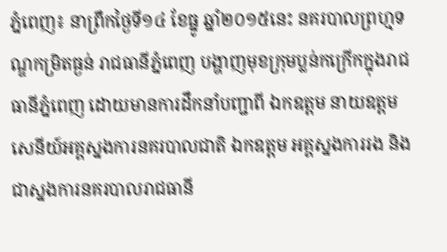ភ្នំពេញ៖ នាព្រឹកថ្ងៃទី១៤ ខែធ្នូ ឆ្នាំ២០១៥នេះ នគរបាលព្រហ្មទណ្ឌកម្រិតធ្ងន់ រាជធានីភ្នំពេញ បង្ហាញមុខក្រុមប្លន់កក្រើកក្នុងរាជធានីភ្នំពេញ ដោយមានការដឹកនាំបញ្ជាពី ឯកឧត្តម នាយឧត្តមសេនីយ៍អគ្គស្នងការនគរបាលជាតិ ឯកឧត្តម អគ្គស្នងការរង និងជាស្នងការនគរបាលរាជធានី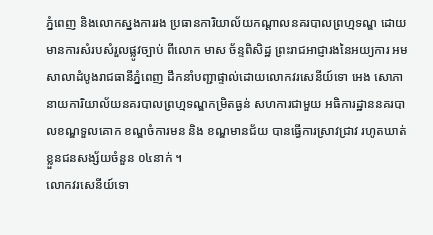ភ្នំពេញ និងលោកស្នងការរង ប្រធានការិយាល័យកណ្តាលនគរបាលព្រហ្មទណ្ឌ ដោយមានការសំរបសំរួលផ្លូវច្បាប់ ពីលោក មាស ច័ន្ទពិសិដ្ឋ ព្រះរាជអាជ្ញារងនៃអយ្យការ អមសាលាដំបូងរាជធានីភ្នំពេញ ដឹកនាំបញ្ជាផ្ទាល់ដោយលោកវរសេនីយ៍ទោ អេង សោភា នាយការិយាល័យនគរបាលព្រហ្មទណ្ឌកម្រិតធ្ងន់ សហការជាមួយ អធិការដ្ឋាននគរបាលខណ្ឌទួលគោក ខណ្ឌចំការមន និង ខណ្ឌមានជ័យ បានធ្វើការស្រាវជ្រាវ រហូតឃាត់ខ្លួនជនសង្ស័យចំនួន ០៤នាក់ ។
លោកវរសេនីយ៍ទោ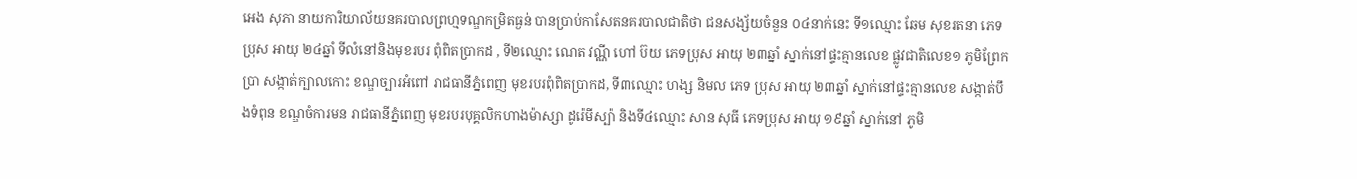អេង សុភា នាយការិយាល័យនគរបាលព្រហ្មទណ្ឌកម្រិតធ្ងន់ បានប្រាប់កាសែតនគរបាលជាតិថា ជនសង្ស័យចំនួន ០៤នាក់នេះ ទី១ឈ្មោះ ឆែម សុខរតនា ភេទប្រុស អាយុ ២៤ឆ្នាំ ទីលំនៅនិងមុខរបរ ពុំពិតប្រាកដ , ទី២ឈ្មោះ ណេត វណ្ណី ហៅ ប៊យ ភេទប្រុស អាយុ ២៣ឆ្នាំ ស្នាក់នៅផ្ទះគ្មានលេខ ផ្លូវជាតិលេខ១ ភូមិព្រែកប្រា សង្កាត់ក្បាលកោះ ខណ្ឌច្បារអំពៅ រាជធានីភ្នំពេញ មុខរបរពុំពិតប្រាកដ, ទី៣ឈ្មោះ ហង្ស និមល ភេទ ប្រុស អាយុ ២៣ឆ្នាំ ស្នាក់នៅផ្ទះគ្មានលេខ សង្កាត់បឹងទំពុន ខណ្ឌចំការមន រាជធានីភ្នំពេញ មុខរបរបុគ្គលិកហាងម៉ាស្សា ដូរ៉េមីស្ប៉ា និងទី៤ឈ្មោះ សាន សុធី ភេទប្រុស អាយុ ១៩ឆ្នាំ ស្នាក់នៅ ភូមិ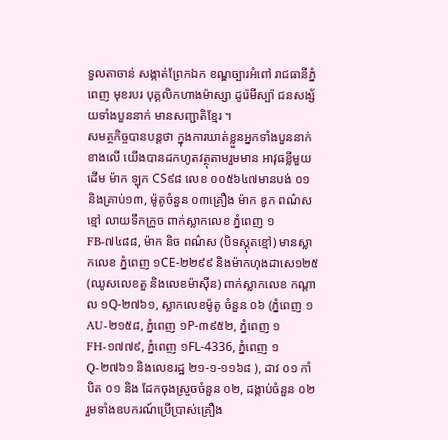ទួលតាចាន់ សង្កាត់ព្រែកឯក ខណ្ឌច្បារអំពៅ រាជធានីភ្នំពេញ មុខរបរ បុគ្គលិកហាងម៉ាស្សា ដូរ៉េមីស្ប៉ា ជនសង្ស័យទាំងបួននាក់ មានសញ្ជាតិខ្មែរ ។
សមត្ថកិច្ចបានបន្តថា ក្នុងការឃាត់ខ្លួនអ្នកទាំងបួននាក់ខាងលើ យើងបានដកហូតវត្ថុតាមរួមមាន អាវុធខ្លីមួយដើម ម៉ាក ឡុក CS៩៨ លេខ ០០៥៦៤៧មានបង់ ០១ និងគ្រាប់១៣, ម៉ូតូចំនួន ០៣គ្រឿង ម៉ាក ឌូក ពណ៌ស ខ្មៅ លាយទឹកក្រូច ពាក់ស្លាកលេខ ភ្នំពេញ ១FB-៧៤៨៨, ម៉ាក និច ពណ៌ស (បិទស្កុតខ្មៅ) មានស្លាកលេខ ភ្នំពេញ ១CE-២២៩៩ និងម៉ាកហុងដាសេ១២៥ (ឈូសលេខតួ និងលេខម៉ាស៊ីន) ពាក់ស្លាកលេខ កណ្តាល ១Q-២៧៦១, ស្លាកលេខម៉ូតូ ចំនួន ០៦ (ភ្នំពេញ ១AU-២១៥៨, ភ្នំពេញ ១P-៣៩៥២, ភ្នំពេញ ១FH-១៧៧៩, ភ្នំពេញ ១FL-4336, ភ្នំពេញ ១Q-២៧៦១ និងលេខរដ្ឋ ២១-១-១១៦៨ ), ដាវ ០១ កាំបិត ០១ និង ដែកចុងស្រួចចំនួន ០២, ដង្កាប់ចំនួន ០២ រួមទាំងឧបករណ៍ប្រើប្រាស់គ្រឿង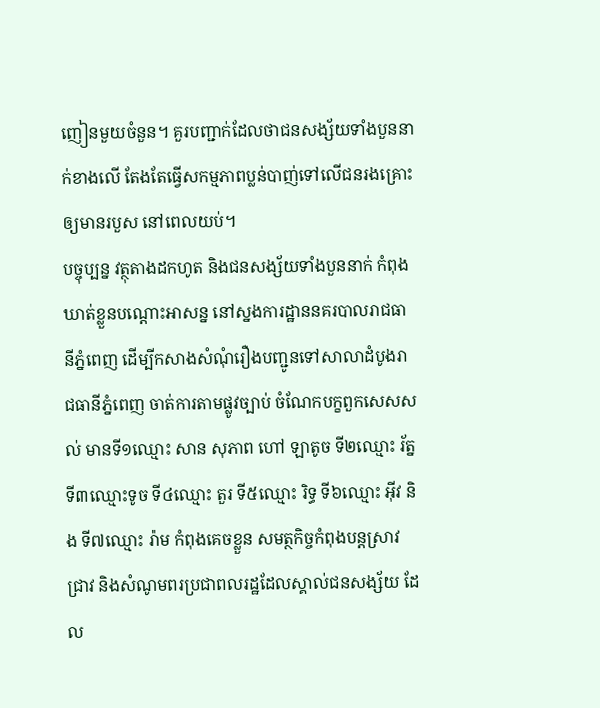ញៀនមួយចំនួន។ គួរបញ្ជាក់ដែលថាជនសង្ស័យទាំងបួននាក់ខាងលើ តែងតែធ្វើសកម្មភាពប្លន់បាញ់ទៅលើជនរងគ្រោះឲ្យមានរបួស នៅពេលយប់។
បច្ចុប្បន្ន វត្ថុតាងដកហូត និងជនសង្ស័យទាំងបួននាក់ កំពុងឃាត់ខ្លួនបណ្តោះអាសន្ន នៅស្នងការដ្ឋាននគរបាលរាជធានីភ្នំពេញ ដើម្បីកសាងសំណុំរឿងបញ្ជូនទៅសាលាដំបូងរាជធានីភ្នំពេញ ចាត់ការតាមផ្លូវច្បាប់ ចំណែកបក្ខពួកសេសសល់ មានទី១ឈ្មោះ សាន សុភាព ហៅ ឡាតូច ទី២ឈ្មោះ រ័ត្ន ទី៣ឈ្មោះទូច ទី៤ឈ្មោះ តួរ ទី៥ឈ្មោះ រិទ្ធ ទី៦ឈ្មោះ អ៊ីវ និង ទី៧ឈ្មោះ រ៉ាម កំពុងគេចខ្លួន សមត្ថកិច្ចកំពុងបន្តស្រាវជ្រាវ និងសំណូមពរប្រជាពលរដ្ឋដែលស្គាល់ជនសង្ស័យ ដែល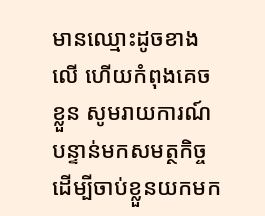មានឈ្មោះដូចខាងលើ ហើយកំពុងគេចខ្លួន សូមរាយការណ៍បន្ទាន់មកសមត្ថកិច្ច ដើម្បីចាប់ខ្លួនយកមក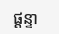ផ្តន្ទា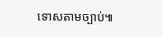ទោសតាមច្បាប់៕